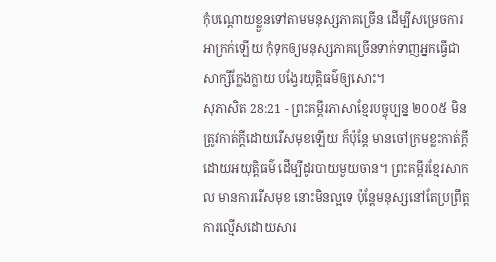កុំបណ្ដោយខ្លួនទៅតាមមនុស្សភាគច្រើន ដើម្បីសម្រេចការអាក្រក់ឡើយ កុំទុកឲ្យមនុស្សភាគច្រើនទាក់ទាញអ្នកធ្វើជាសាក្សីក្លែងក្លាយ បង្វែរយុត្តិធម៌ឲ្យសោះ។
សុភាសិត 28:21 - ព្រះគម្ពីរភាសាខ្មែរបច្ចុប្បន្ន ២០០៥ មិនត្រូវកាត់ក្ដីដោយរើសមុខឡើយ ក៏ប៉ុន្តែ មានចៅក្រមខ្លះកាត់ក្ដីដោយអយុត្តិធម៌ ដើម្បីដូរបាយមួយចាន។ ព្រះគម្ពីរខ្មែរសាកល មានការរើសមុខ នោះមិនល្អទេ ប៉ុន្តែមនុស្សនៅតែប្រព្រឹត្តការល្មើសដោយសារ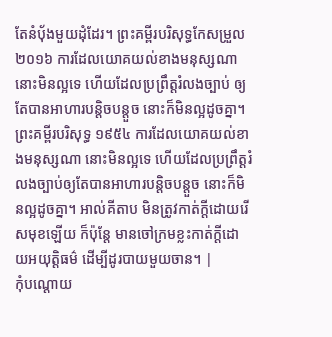តែនំប៉័ងមួយដុំដែរ។ ព្រះគម្ពីរបរិសុទ្ធកែសម្រួល ២០១៦ ការដែលយោគយល់ខាងមនុស្សណា នោះមិនល្អទេ ហើយដែលប្រព្រឹត្តរំលងច្បាប់ ឲ្យតែបានអាហារបន្តិចបន្តួច នោះក៏មិនល្អដូចគ្នា។ ព្រះគម្ពីរបរិសុទ្ធ ១៩៥៤ ការដែលយោគយល់ខាងមនុស្សណា នោះមិនល្អទេ ហើយដែលប្រព្រឹត្តរំលងច្បាប់ឲ្យតែបានអាហារបន្តិចបន្តួច នោះក៏មិនល្អដូចគ្នា។ អាល់គីតាប មិនត្រូវកាត់ក្ដីដោយរើសមុខឡើយ ក៏ប៉ុន្តែ មានចៅក្រមខ្លះកាត់ក្ដីដោយអយុត្តិធម៌ ដើម្បីដូរបាយមួយចាន។ |
កុំបណ្ដោយ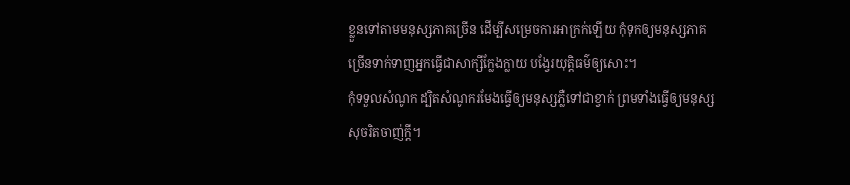ខ្លួនទៅតាមមនុស្សភាគច្រើន ដើម្បីសម្រេចការអាក្រក់ឡើយ កុំទុកឲ្យមនុស្សភាគច្រើនទាក់ទាញអ្នកធ្វើជាសាក្សីក្លែងក្លាយ បង្វែរយុត្តិធម៌ឲ្យសោះ។
កុំទទួលសំណូក ដ្បិតសំណូករមែងធ្វើឲ្យមនុស្សភ្លឺទៅជាខ្វាក់ ព្រមទាំងធ្វើឲ្យមនុស្សសុចរិតចាញ់ក្ដី។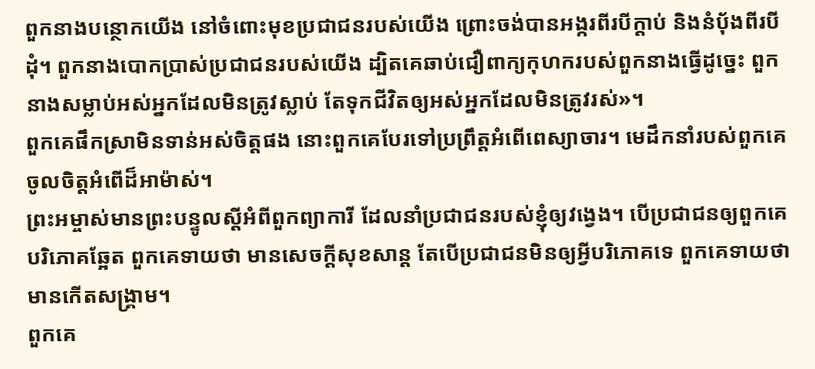ពួកនាងបន្ថោកយើង នៅចំពោះមុខប្រជាជនរបស់យើង ព្រោះចង់បានអង្ករពីរបីក្តាប់ និងនំបុ័ងពីរបីដុំ។ ពួកនាងបោកប្រាស់ប្រជាជនរបស់យើង ដ្បិតគេឆាប់ជឿពាក្យកុហករបស់ពួកនាងធ្វើដូច្នេះ ពួកនាងសម្លាប់អស់អ្នកដែលមិនត្រូវស្លាប់ តែទុកជីវិតឲ្យអស់អ្នកដែលមិនត្រូវរស់»។
ពួកគេផឹកស្រាមិនទាន់អស់ចិត្តផង នោះពួកគេបែរទៅប្រព្រឹត្តអំពើពេស្យាចារ។ មេដឹកនាំរបស់ពួកគេចូលចិត្តអំពើដ៏អាម៉ាស់។
ព្រះអម្ចាស់មានព្រះបន្ទូលស្ដីអំពីពួកព្យាការី ដែលនាំប្រជាជនរបស់ខ្ញុំឲ្យវង្វេង។ បើប្រជាជនឲ្យពួកគេបរិភោគឆ្អែត ពួកគេទាយថា មានសេចក្ដីសុខសាន្ត តែបើប្រជាជនមិនឲ្យអ្វីបរិភោគទេ ពួកគេទាយថា មានកើតសង្គ្រាម។
ពួកគេ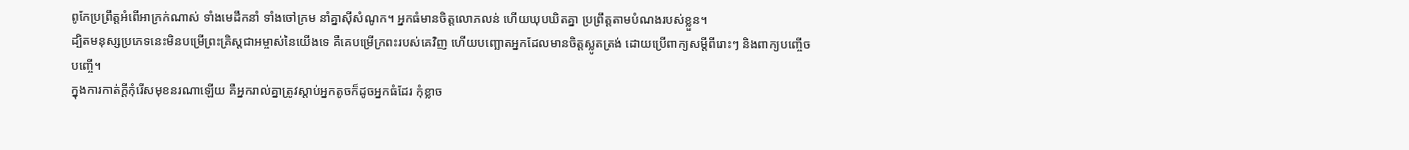ពូកែប្រព្រឹត្តអំពើអាក្រក់ណាស់ ទាំងមេដឹកនាំ ទាំងចៅក្រម នាំគ្នាស៊ីសំណូក។ អ្នកធំមានចិត្តលោភលន់ ហើយឃុបឃិតគ្នា ប្រព្រឹត្តតាមបំណងរបស់ខ្លួន។
ដ្បិតមនុស្សប្រភេទនេះមិនបម្រើព្រះគ្រិស្តជាអម្ចាស់នៃយើងទេ គឺគេបម្រើក្រពះរបស់គេវិញ ហើយបញ្ឆោតអ្នកដែលមានចិត្តស្លូតត្រង់ ដោយប្រើពាក្យសម្ដីពីរោះៗ និងពាក្យបញ្ចើចបញ្ចើ។
ក្នុងការកាត់ក្ដីកុំរើសមុខនរណាឡើយ គឺអ្នករាល់គ្នាត្រូវស្ដាប់អ្នកតូចក៏ដូចអ្នកធំដែរ កុំខ្លាច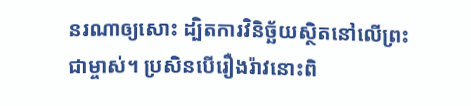នរណាឲ្យសោះ ដ្បិតការវិនិច្ឆ័យស្ថិតនៅលើព្រះជាម្ចាស់។ ប្រសិនបើរឿងរ៉ាវនោះពិ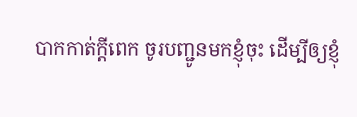បាកកាត់ក្ដីពេក ចូរបញ្ជូនមកខ្ញុំចុះ ដើម្បីឲ្យខ្ញុំ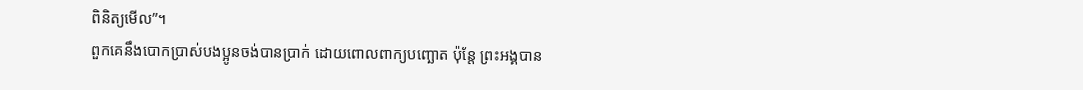ពិនិត្យមើល”។
ពួកគេនឹងបោកប្រាស់បងប្អូនចង់បានប្រាក់ ដោយពោលពាក្យបញ្ឆោត ប៉ុន្តែ ព្រះអង្គបាន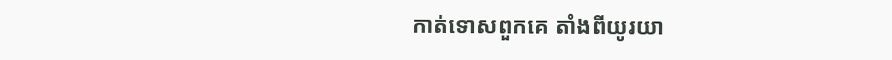កាត់ទោសពួកគេ តាំងពីយូរយា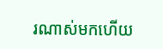រណាស់មកហើយ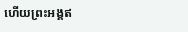ហើយព្រះអង្គឥ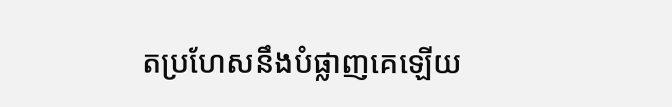តប្រហែសនឹងបំផ្លាញគេឡើយ